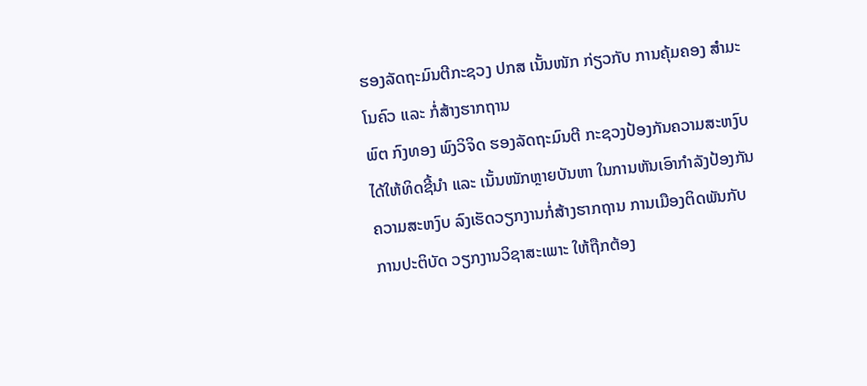ຮອງລັດຖະມົນຕີກະຊວງ ປກສ ເນັ້ນໜັກ ກ່ຽວກັບ ການຄຸ້ມຄອງ ສຳມະໂນຄົວ ແລະ ກໍ່ສ້າງຮາກຖານ
ພົຕ ກົງທອງ ພົງວິຈິດ ຮອງລັດຖະມົນຕີ ກະຊວງປ້ອງກັນຄວາມສະຫງົບ ໄດ້ໃຫ້ທິດຊີ້ນຳ ແລະ ເນັ້ນໜັກຫຼາຍບັນຫາ ໃນການຫັນເອົາກຳລັງປ້ອງກັນຄວາມສະຫງົບ ລົງເຮັດວຽກງານກໍ່ສ້າງຮາກຖານ ການເມືອງຕິດພັນກັບການປະຕິບັດ ວຽກງານວິຊາສະເພາະ ໃຫ້ຖືກຕ້ອງ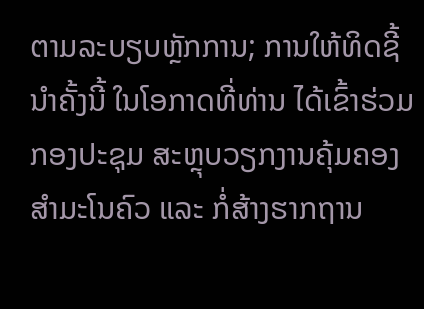ຕາມລະບຽບຫຼັກການ; ການໃຫ້ທິດຊີ້ນຳຄັ້ງນີ້ ໃນໂອກາດທີ່ທ່ານ ໄດ້ເຂົ້າຮ່ວມກອງປະຊຸມ ສະຫຼຸບວຽກງານຄຸ້ມຄອງສຳມະໂນຄົວ ແລະ ກໍ່ສ້າງຮາກຖານ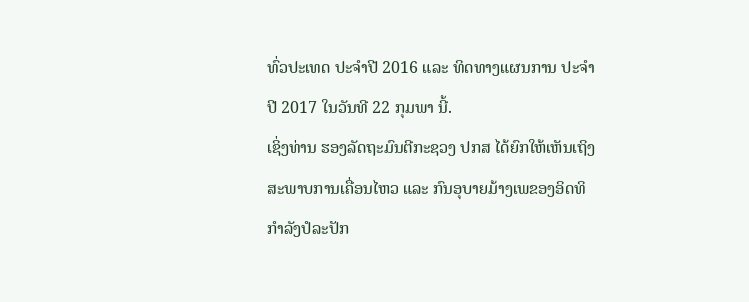ທົ່ວປະເທດ ປະຈຳປີ 2016 ແລະ ທິດທາງແຜນການ ປະຈຳປີ 2017 ໃນວັນທີ 22 ກຸມພາ ນີ້.
ເຊິ່ງທ່ານ ຮອງລັດຖະມົນຕີກະຊວງ ປກສ ໄດ້ຍົກໃຫ້ເຫັນເຖິງສະພາບການເຄື່ອນໄຫວ ແລະ ກົນອຸບາຍມ້າງເພຂອງອິດທິກຳລັງປໍລະປັກ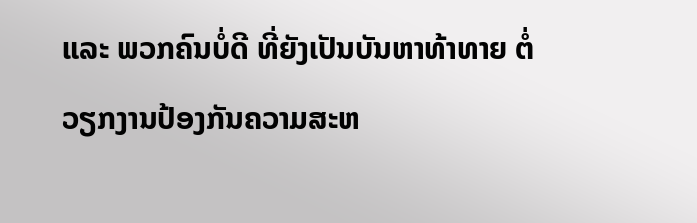ແລະ ພວກຄົນບໍ່ດີ ທີ່ຍັງເປັນບັນຫາທ້າທາຍ ຕໍ່ວຽກງານປ້ອງກັນຄວາມສະຫ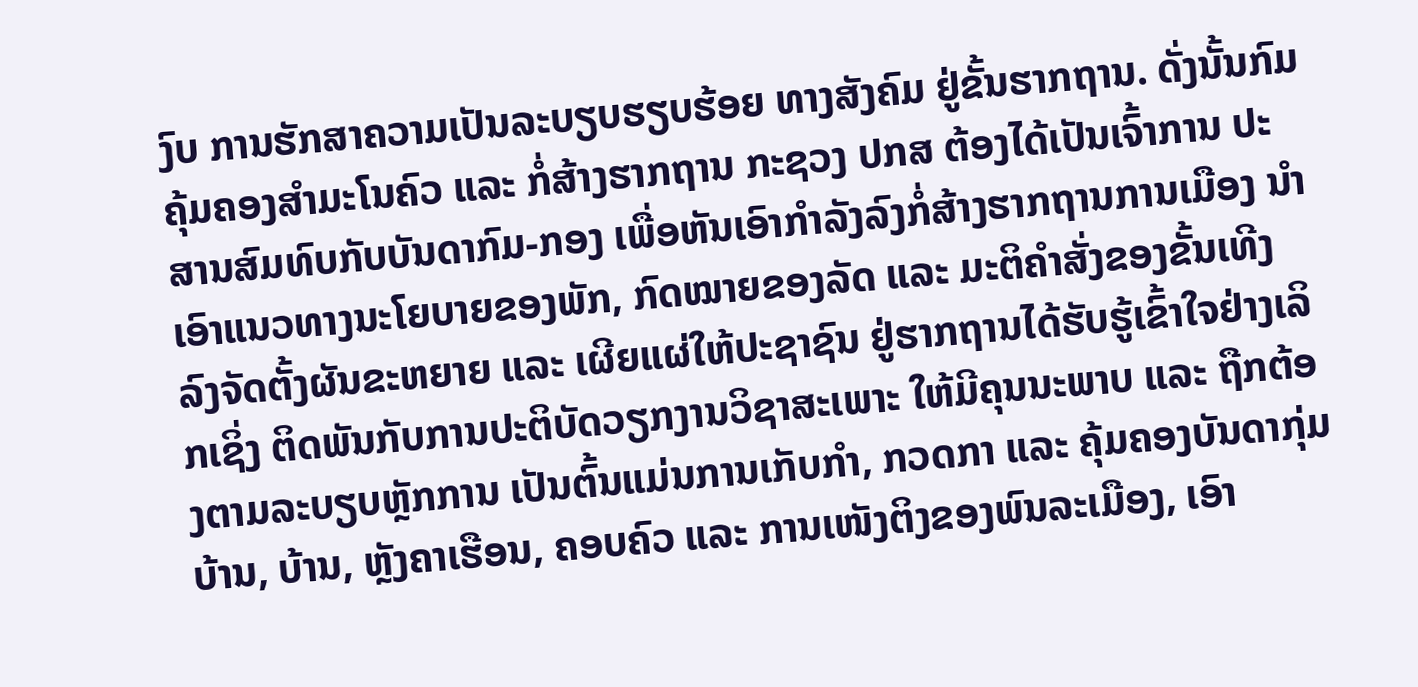ງົບ ການຮັກສາຄວາມເປັນລະບຽບຮຽບຮ້ອຍ ທາງສັງຄົມ ຢູ່ຂັ້ນຮາກຖານ. ດັ່ງນັ້ນກົມຄຸ້ມຄອງສຳມະໂນຄົວ ແລະ ກໍ່ສ້າງຮາກຖານ ກະຊວງ ປກສ ຕ້ອງໄດ້ເປັນເຈົ້າການ ປະສານສົມທົບກັບບັນດາກົມ-ກອງ ເພື່ອຫັນເອົາກຳລັງລົງກໍ່ສ້າງຮາກຖານການເມືອງ ນຳເອົາແນວທາງນະໂຍບາຍຂອງພັກ, ກົດໝາຍຂອງລັດ ແລະ ມະຕິຄຳສັ່ງຂອງຂັ້ນເທີງ ລົງຈັດຕັ້ງຜັນຂະຫຍາຍ ແລະ ເຜີຍແຜ່ໃຫ້ປະຊາຊົນ ຢູ່ຮາກຖານໄດ້ຮັບຮູ້ເຂົ້າໃຈຢ່າງເລິກເຊິ່ງ ຕິດພັນກັບການປະຕິບັດວຽກງານວິຊາສະເພາະ ໃຫ້ມີຄຸນນະພາບ ແລະ ຖືກຕ້ອງຕາມລະບຽບຫຼັກການ ເປັນຕົ້ນແມ່ນການເກັບກຳ, ກວດກາ ແລະ ຄຸ້ມຄອງບັນດາກຸ່ມບ້ານ, ບ້ານ, ຫຼັງຄາເຮືອນ, ຄອບຄົວ ແລະ ການເໜັງຕິງຂອງພົນລະເມືອງ, ເອົາ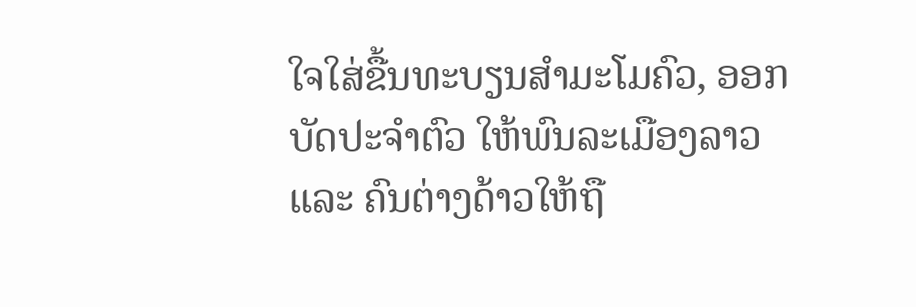ໃຈໃສ່ຂື້ນທະບຽນສຳມະໂມຄົວ, ອອກບັດປະຈຳຕົວ ໃຫ້ພົນລະເມືອງລາວ ແລະ ຄົນຕ່າງດ້າວໃຫ້ຖື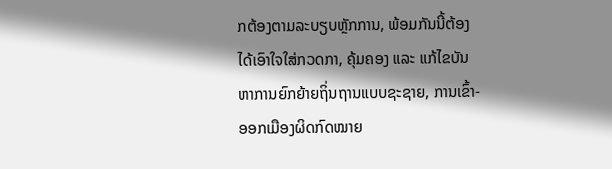ກຕ້ອງຕາມລະບຽບຫຼັກການ, ພ້ອມກັນນີ້ຕ້ອງໄດ້ເອົາໃຈໃສ່ກວດກາ, ຄຸ້ມຄອງ ແລະ ແກ້ໄຂບັນຫາການຍົກຍ້າຍຖິ່ນຖານແບບຊະຊາຍ, ການເຂົ້າ-ອອກເມືອງຜິດກົດໝາຍ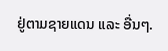ຢູ່ຕາມຊາຍແດນ ແລະ ອື່ນໆ.